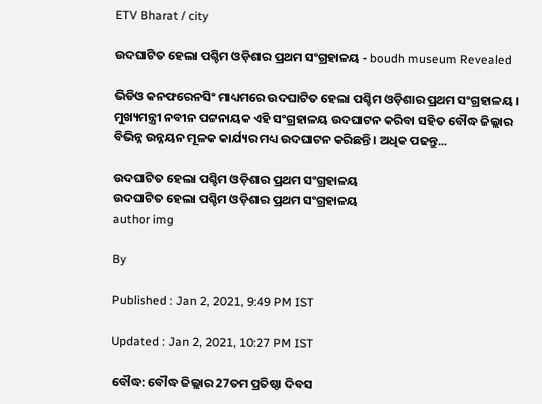ETV Bharat / city

ଉଦଘାଟିତ ହେଲା ପଶ୍ଚିମ ଓଡ଼ିଶାର ପ୍ରଥମ ସଂଗ୍ରହାଳୟ - boudh museum Revealed

ଭିଡିଓ କନଫରେନସିଂ ମାଧ୍ୟମରେ ଉଦଘାଟିତ ହେଲା ପଶ୍ଚିମ ଓଡ଼ିଶାର ପ୍ରଥମ ସଂଗ୍ରହାଳୟ । ମୁଖ୍ୟମନ୍ତ୍ରୀ ନବୀନ ପଟ୍ଟନାୟକ ଏହି ସଂଗ୍ରହାଳୟ ଉଦଘାଟନ କରିବା ସହିତ ବୌଦ୍ଧ ଜିଲ୍ଲାର ବିଭିନ୍ନ ଉନ୍ନୟନ ମୂଳକ କାର୍ଯ୍ୟର ମଧ୍ୟ ଉଦଘାଟନ କରିଛନ୍ତି । ଅଧିକ ପଢନ୍ତୁ...

ଉଦଘାଟିତ ହେଲା ପଶ୍ଚିମ ଓଡ଼ିଶାର ପ୍ରଥମ ସଂଗ୍ରହାଳୟ
ଉଦଘାଟିତ ହେଲା ପଶ୍ଚିମ ଓଡ଼ିଶାର ପ୍ରଥମ ସଂଗ୍ରହାଳୟ
author img

By

Published : Jan 2, 2021, 9:49 PM IST

Updated : Jan 2, 2021, 10:27 PM IST

ବୌଦ୍ଧ: ବୌଦ୍ଧ ଜିଲ୍ଲାର 27ତମ ପ୍ରତିଷ୍ଠା ଦିବସ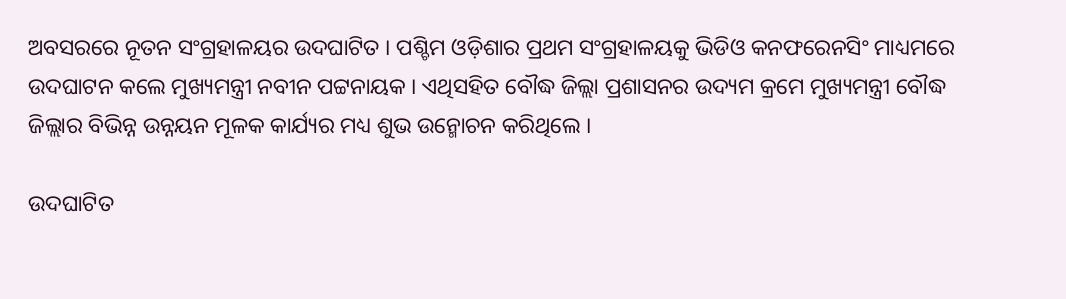ଅବସରରେ ନୂତନ ସଂଗ୍ରହାଳୟର ଉଦଘାଟିତ । ପଶ୍ଚିମ ଓଡ଼ିଶାର ପ୍ରଥମ ସଂଗ୍ରହାଳୟକୁ ଭିଡିଓ କନଫରେନସିଂ ମାଧ୍ୟମରେ ଉଦଘାଟନ କଲେ ମୁଖ୍ୟମନ୍ତ୍ରୀ ନବୀନ ପଟ୍ଟନାୟକ । ଏଥିସହିତ ବୌଦ୍ଧ ଜିଲ୍ଲା ପ୍ରଶାସନର ଉଦ୍ୟମ କ୍ରମେ ମୁଖ୍ୟମନ୍ତ୍ରୀ ବୌଦ୍ଧ ଜିଲ୍ଲାର ବିଭିନ୍ନ ଉନ୍ନୟନ ମୂଳକ କାର୍ଯ୍ୟର ମଧ୍ୟ ଶୁଭ ଉନ୍ମୋଚନ କରିଥିଲେ ।

ଉଦଘାଟିତ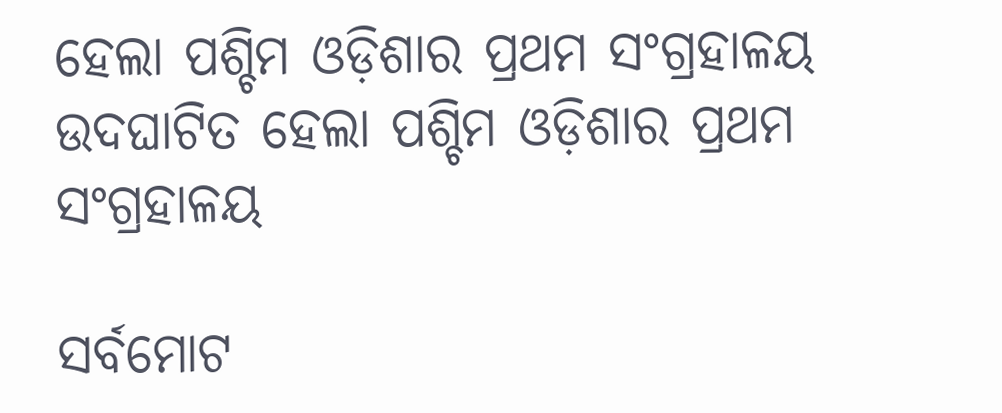ହେଲା ପଶ୍ଚିମ ଓଡ଼ିଶାର ପ୍ରଥମ ସଂଗ୍ରହାଳୟ
ଉଦଘାଟିତ ହେଲା ପଶ୍ଚିମ ଓଡ଼ିଶାର ପ୍ରଥମ ସଂଗ୍ରହାଳୟ

ସର୍ବମୋଟ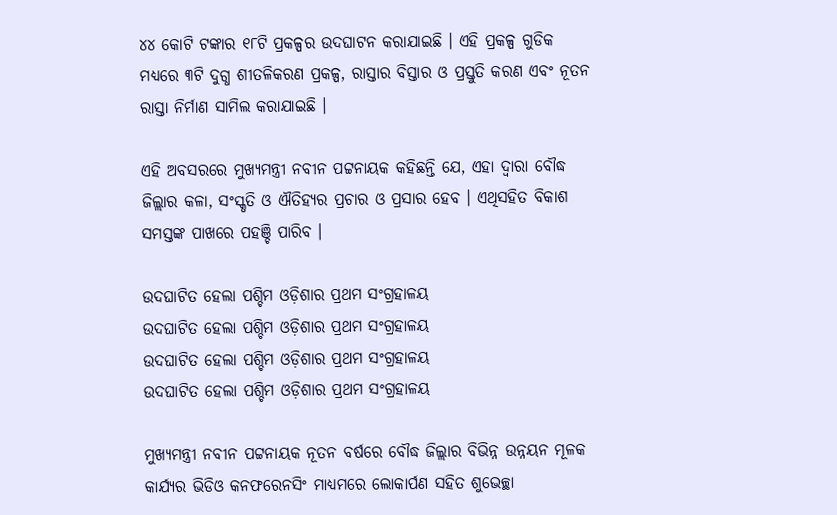୪୪ କୋଟି ଟଙ୍କାର ୧୮ଟି ପ୍ରକଳ୍ପର ଉଦଘାଟନ କରାଯାଇଛି । ଏହି ପ୍ରକଳ୍ପ ଗୁଡିକ ମଧ୍ୟରେ ୩ଟି ଦୁଗ୍ଧ ଶୀତଳିକରଣ ପ୍ରକଳ୍ପ, ରାସ୍ତାର ବିସ୍ତାର ଓ ପ୍ରସ୍ତୁତି କରଣ ଏବଂ ନୂତନ ରାସ୍ତା ନିର୍ମାଣ ସାମିଲ କରାଯାଇଛି ।

ଏହି ଅବସରରେ ମୁଖ୍ୟମନ୍ତ୍ରୀ ନବୀନ ପଟ୍ଟନାୟକ କହିଛନ୍ତି ଯେ, ଏହା ଦ୍ବାରା ବୌଦ୍ଧ ଜିଲ୍ଲାର କଳା, ସଂସ୍କୃତି ଓ ଐତିହ୍ୟର ପ୍ରଚାର ଓ ପ୍ରସାର ହେବ । ଏଥିସହିତ ବିକାଶ ସମସ୍ତଙ୍କ ପାଖରେ ପହଞ୍ଚି ପାରିବ ।

ଉଦଘାଟିତ ହେଲା ପଶ୍ଚିମ ଓଡ଼ିଶାର ପ୍ରଥମ ସଂଗ୍ରହାଳୟ
ଉଦଘାଟିତ ହେଲା ପଶ୍ଚିମ ଓଡ଼ିଶାର ପ୍ରଥମ ସଂଗ୍ରହାଳୟ
ଉଦଘାଟିତ ହେଲା ପଶ୍ଚିମ ଓଡ଼ିଶାର ପ୍ରଥମ ସଂଗ୍ରହାଳୟ
ଉଦଘାଟିତ ହେଲା ପଶ୍ଚିମ ଓଡ଼ିଶାର ପ୍ରଥମ ସଂଗ୍ରହାଳୟ

ମୁଖ୍ୟମନ୍ତ୍ରୀ ନବୀନ ପଟ୍ଟନାୟକ ନୂତନ ବର୍ଷରେ ବୌଦ୍ଧ ଜିଲ୍ଲାର ବିଭିନ୍ନ ଉନ୍ନୟନ ମୂଳକ କାର୍ଯ୍ୟର ଭିଡିଓ କନଫରେନସିଂ ମାଧ୍ୟମରେ ଲୋକାର୍ପଣ ସହିତ ଶୁଭେଚ୍ଛା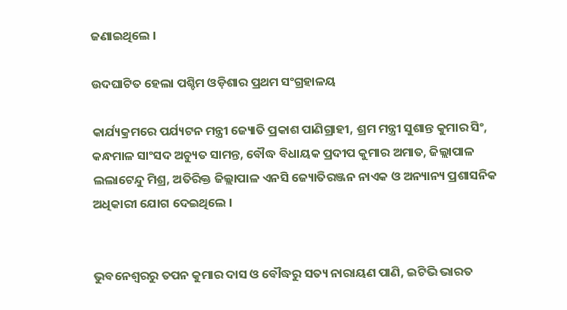ଜଣାଇଥିଲେ ।

ଉଦଘାଟିତ ହେଲା ପଶ୍ଚିମ ଓଡ଼ିଶାର ପ୍ରଥମ ସଂଗ୍ରହାଳୟ

କାର୍ଯ୍ୟକ୍ରମରେ ପର୍ଯ୍ୟଟନ ମନ୍ତ୍ରୀ ଜ୍ୟୋତି ପ୍ରକାଶ ପାଣିଗ୍ରାହୀ, ଶ୍ରମ ମନ୍ତ୍ରୀ ସୁଶାନ୍ତ କୁମାର ସିଂ, କନ୍ଧମାଳ ସାଂସଦ ଅଚ୍ୟୁତ ସାମନ୍ତ, ବୌଦ୍ଧ ବିଧାୟକ ପ୍ରଦୀପ କୁମାର ଅମାତ, ଜିଲ୍ଲାପାଳ ଲଲାଟେନ୍ଦୁ ମିଶ୍ର, ଅତିରିକ୍ତ ଜିଲ୍ଲାପାଳ ଏନସି ଜ୍ୟୋତିରଞ୍ଜନ ନାଏକ ଓ ଅନ୍ୟାନ୍ୟ ପ୍ରଶାସନିକ ଅଧିକାରୀ ଯୋଗ ଦେଇଥିଲେ ।


ଭୁବନେଶ୍ବରରୁ ତପନ କୁମାର ଦାସ ଓ ବୌଦ୍ଧରୁ ସତ୍ୟ ନାରାୟଣ ପାଣି, ଇଟିଭି ଭାରତ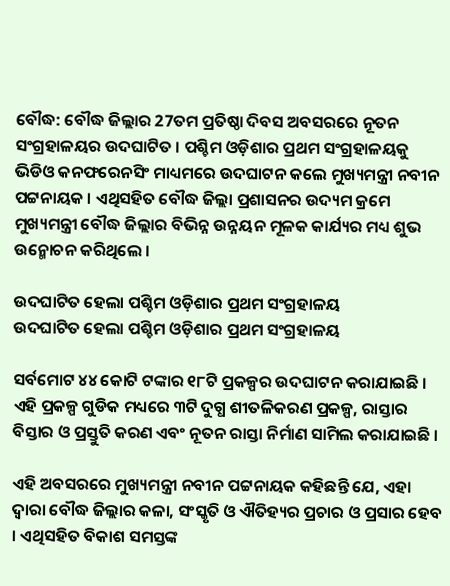ବୌଦ୍ଧ: ବୌଦ୍ଧ ଜିଲ୍ଲାର 27ତମ ପ୍ରତିଷ୍ଠା ଦିବସ ଅବସରରେ ନୂତନ ସଂଗ୍ରହାଳୟର ଉଦଘାଟିତ । ପଶ୍ଚିମ ଓଡ଼ିଶାର ପ୍ରଥମ ସଂଗ୍ରହାଳୟକୁ ଭିଡିଓ କନଫରେନସିଂ ମାଧ୍ୟମରେ ଉଦଘାଟନ କଲେ ମୁଖ୍ୟମନ୍ତ୍ରୀ ନବୀନ ପଟ୍ଟନାୟକ । ଏଥିସହିତ ବୌଦ୍ଧ ଜିଲ୍ଲା ପ୍ରଶାସନର ଉଦ୍ୟମ କ୍ରମେ ମୁଖ୍ୟମନ୍ତ୍ରୀ ବୌଦ୍ଧ ଜିଲ୍ଲାର ବିଭିନ୍ନ ଉନ୍ନୟନ ମୂଳକ କାର୍ଯ୍ୟର ମଧ୍ୟ ଶୁଭ ଉନ୍ମୋଚନ କରିଥିଲେ ।

ଉଦଘାଟିତ ହେଲା ପଶ୍ଚିମ ଓଡ଼ିଶାର ପ୍ରଥମ ସଂଗ୍ରହାଳୟ
ଉଦଘାଟିତ ହେଲା ପଶ୍ଚିମ ଓଡ଼ିଶାର ପ୍ରଥମ ସଂଗ୍ରହାଳୟ

ସର୍ବମୋଟ ୪୪ କୋଟି ଟଙ୍କାର ୧୮ଟି ପ୍ରକଳ୍ପର ଉଦଘାଟନ କରାଯାଇଛି । ଏହି ପ୍ରକଳ୍ପ ଗୁଡିକ ମଧ୍ୟରେ ୩ଟି ଦୁଗ୍ଧ ଶୀତଳିକରଣ ପ୍ରକଳ୍ପ, ରାସ୍ତାର ବିସ୍ତାର ଓ ପ୍ରସ୍ତୁତି କରଣ ଏବଂ ନୂତନ ରାସ୍ତା ନିର୍ମାଣ ସାମିଲ କରାଯାଇଛି ।

ଏହି ଅବସରରେ ମୁଖ୍ୟମନ୍ତ୍ରୀ ନବୀନ ପଟ୍ଟନାୟକ କହିଛନ୍ତି ଯେ, ଏହା ଦ୍ବାରା ବୌଦ୍ଧ ଜିଲ୍ଲାର କଳା, ସଂସ୍କୃତି ଓ ଐତିହ୍ୟର ପ୍ରଚାର ଓ ପ୍ରସାର ହେବ । ଏଥିସହିତ ବିକାଶ ସମସ୍ତଙ୍କ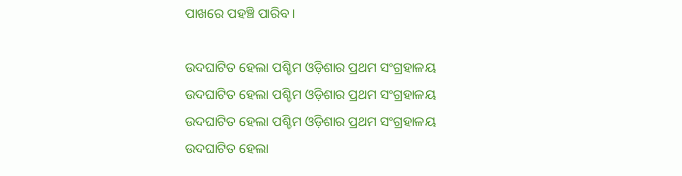ପାଖରେ ପହଞ୍ଚି ପାରିବ ।

ଉଦଘାଟିତ ହେଲା ପଶ୍ଚିମ ଓଡ଼ିଶାର ପ୍ରଥମ ସଂଗ୍ରହାଳୟ
ଉଦଘାଟିତ ହେଲା ପଶ୍ଚିମ ଓଡ଼ିଶାର ପ୍ରଥମ ସଂଗ୍ରହାଳୟ
ଉଦଘାଟିତ ହେଲା ପଶ୍ଚିମ ଓଡ଼ିଶାର ପ୍ରଥମ ସଂଗ୍ରହାଳୟ
ଉଦଘାଟିତ ହେଲା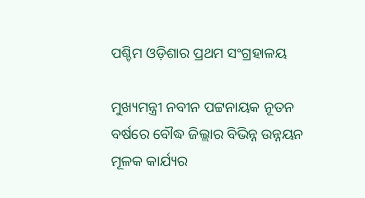ପଶ୍ଚିମ ଓଡ଼ିଶାର ପ୍ରଥମ ସଂଗ୍ରହାଳୟ

ମୁଖ୍ୟମନ୍ତ୍ରୀ ନବୀନ ପଟ୍ଟନାୟକ ନୂତନ ବର୍ଷରେ ବୌଦ୍ଧ ଜିଲ୍ଲାର ବିଭିନ୍ନ ଉନ୍ନୟନ ମୂଳକ କାର୍ଯ୍ୟର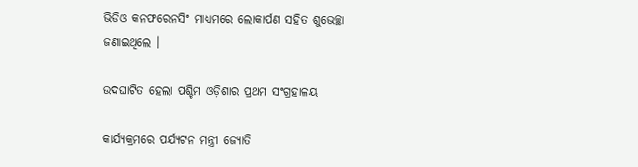ଭିଡିଓ କନଫରେନସିଂ ମାଧ୍ୟମରେ ଲୋକାର୍ପଣ ସହିତ ଶୁଭେଚ୍ଛା ଜଣାଇଥିଲେ ।

ଉଦଘାଟିତ ହେଲା ପଶ୍ଚିମ ଓଡ଼ିଶାର ପ୍ରଥମ ସଂଗ୍ରହାଳୟ

କାର୍ଯ୍ୟକ୍ରମରେ ପର୍ଯ୍ୟଟନ ମନ୍ତ୍ରୀ ଜ୍ୟୋତି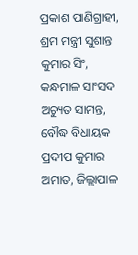ପ୍ରକାଶ ପାଣିଗ୍ରାହୀ, ଶ୍ରମ ମନ୍ତ୍ରୀ ସୁଶାନ୍ତ କୁମାର ସିଂ, କନ୍ଧମାଳ ସାଂସଦ ଅଚ୍ୟୁତ ସାମନ୍ତ, ବୌଦ୍ଧ ବିଧାୟକ ପ୍ରଦୀପ କୁମାର ଅମାତ, ଜିଲ୍ଲାପାଳ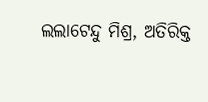ଲଲାଟେନ୍ଦୁ ମିଶ୍ର, ଅତିରିକ୍ତ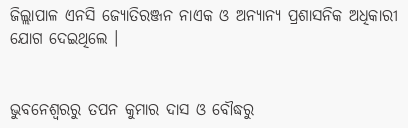ଜିଲ୍ଲାପାଳ ଏନସି ଜ୍ୟୋତିରଞ୍ଜନ ନାଏକ ଓ ଅନ୍ୟାନ୍ୟ ପ୍ରଶାସନିକ ଅଧିକାରୀ ଯୋଗ ଦେଇଥିଲେ ।


ଭୁବନେଶ୍ବରରୁ ତପନ କୁମାର ଦାସ ଓ ବୌଦ୍ଧରୁ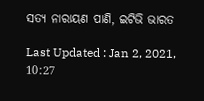ସତ୍ୟ ନାରାୟଣ ପାଣି, ଇଟିଭି ଭାରତ

Last Updated : Jan 2, 2021, 10:27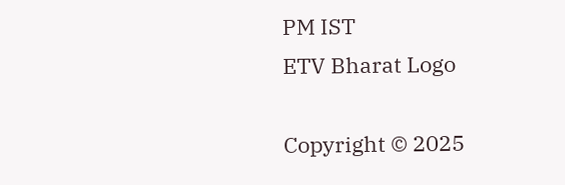PM IST
ETV Bharat Logo

Copyright © 2025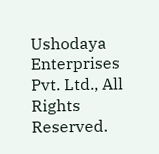Ushodaya Enterprises Pvt. Ltd., All Rights Reserved.